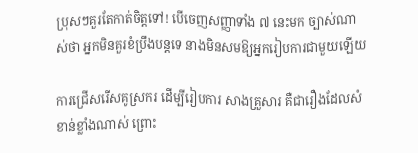ប្រុសៗគួរតែកាត់ចិត្តទៅ! បើចេញសញ្ញាទាំង ៧ នេះមក ច្បាស់ណាស់ថា អ្នកមិនគួរខំប្រឹងបន្តទេ នាងមិនសមឱ្យអ្នករៀបការជាមួយឡើយ

ការជ្រើសរើសគូស្រករ ដើម្បីរៀបការ សាងគ្រួសារ គឺជារឿងដែលសំខាន់ខ្លាំងណាស់ ព្រោះ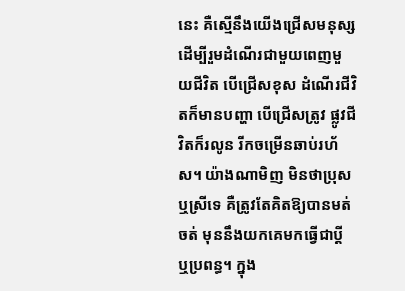នេះ គឺស្មើនឹងយើងជ្រើសមនុស្សដើម្បីរួមដំណើរជាមួយពេញមួយជីវិត បើជ្រើសខុស ដំណើរជីវិតក៏មានបញ្ហា បើជ្រើសត្រូវ ផ្លូវជីវិតក៏រលូន រីកចម្រើនឆាប់រហ័ស។ យ៉ាងណាមិញ មិនថាប្រុស ឬស្រីទេ គឺត្រូវតែគិតឱ្យបានមត់ចត់ មុននឹងយកគេមកធ្វើជាប្ដី ឬប្រពន្ធ។ ក្នុង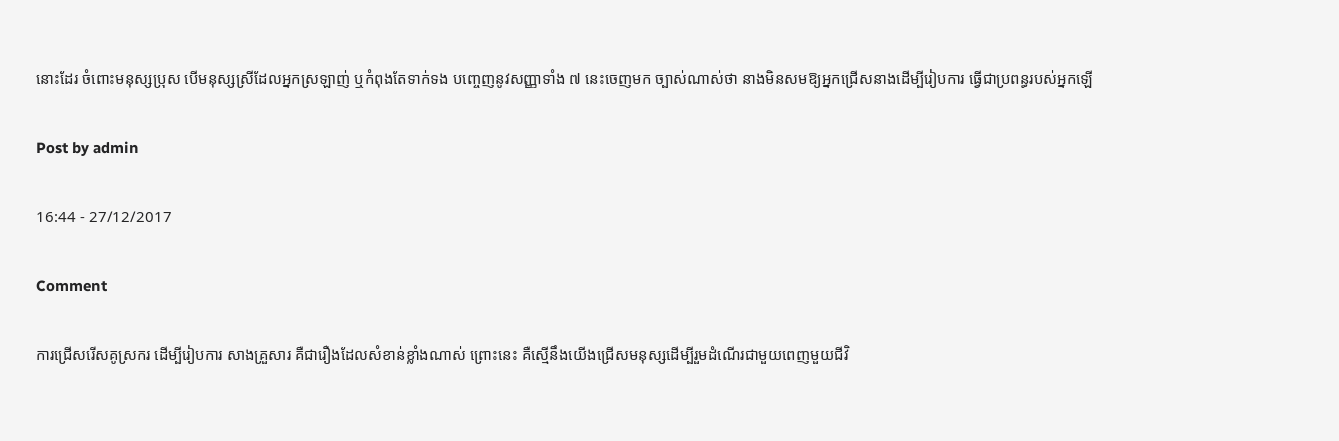នោះដែរ ចំពោះមនុស្សប្រុស បើមនុស្សស្រីដែលអ្នកស្រឡាញ់ ឬកំពុងតែទាក់ទង បញ្ចេញនូវសញ្ញាទាំង ៧ នេះចេញមក ច្បាស់ណាស់ថា នាងមិនសមឱ្យអ្នកជ្រើសនាងដើម្បីរៀបការ ធ្វើជាប្រពន្ធរបស់អ្នកឡើ

Post by admin

16:44 - 27/12/2017

Comment

ការជ្រើសរើសគូស្រករ ដើម្បីរៀបការ សាងគ្រួសារ គឺជារឿងដែលសំខាន់ខ្លាំងណាស់ ព្រោះនេះ គឺស្មើនឹងយើងជ្រើសមនុស្សដើម្បីរួមដំណើរជាមួយពេញមួយជីវិ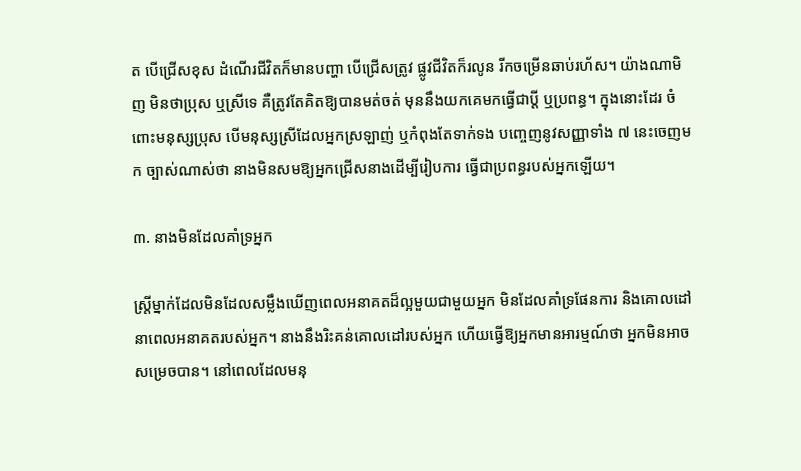ត បើជ្រើសខុស ដំណើរជីវិតក៏មានបញ្ហា បើជ្រើសត្រូវ ផ្លូវជីវិតក៏រលូន រីកចម្រើនឆាប់រហ័ស។ យ៉ាងណាមិញ មិនថាប្រុស ឬស្រីទេ គឺត្រូវតែគិតឱ្យបានមត់ចត់ មុននឹងយកគេមកធ្វើជាប្ដី ឬប្រពន្ធ។ ក្នុងនោះដែរ ចំពោះមនុស្សប្រុស បើមនុស្សស្រីដែលអ្នកស្រឡាញ់ ឬកំពុងតែទាក់ទង បញ្ចេញនូវសញ្ញាទាំង ៧ នេះចេញមក ច្បាស់ណាស់ថា នាងមិនសមឱ្យអ្នកជ្រើសនាងដើម្បីរៀបការ ធ្វើជាប្រពន្ធរបស់អ្នកឡើយ។

៣. នាងមិនដែលគាំទ្រអ្នក

ស្ត្រីម្នាក់ដែលមិនដែលសម្លឹងឃើញពេលអនាគតដ៏ល្អមួយជាមួយអ្នក មិនដែលគាំទ្រផែនការ និងគោលដៅនាពេលអនាគតរបស់អ្នក។ នាងនឹងរិះគន់គោលដៅរបស់អ្នក ហើយធ្វើឱ្យអ្នកមានអារម្មណ៍ថា អ្នកមិនអាចសម្រេចបាន។ នៅពេលដែលមនុ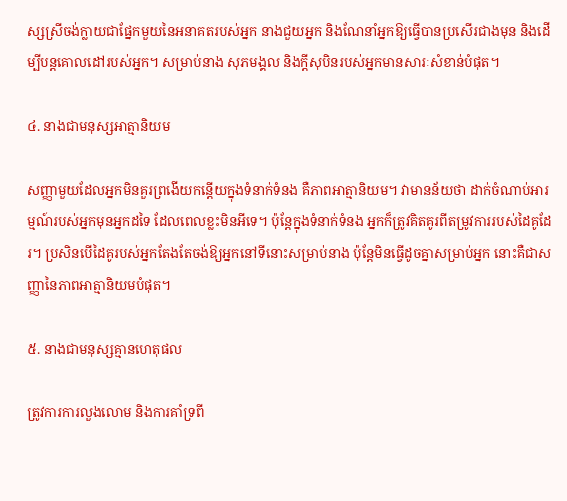ស្សស្រីចង់ក្លាយជាផ្នែកមួយនៃអនាគតរបស់អ្នក នាងជួយអ្នក និងណែនាំអ្នកឱ្យធ្វើបានប្រសើរជាងមុន និងដើម្បីបន្តគោលដៅរបស់អ្នក។ សម្រាប់នាង សុភមង្គល និងក្តីសុបិនរបស់អ្នកមានសារៈសំខាន់បំផុត។

៤. នាងជាមនុស្សអាត្មានិយម

សញ្ញាមួយដែលអ្នកមិនគួរព្រងើយកន្តើយក្នុងទំនាក់ទំនង គឺភាពអាត្មានិយម។ វាមានន័យថា ដាក់ចំណាប់អារម្មណ៍របស់អ្នកមុនអ្នកដទៃ ដែលពេលខ្លះមិនអីទេ។ ប៉ុន្តែក្នុងទំនាក់ទំនង អ្នកក៏ត្រូវគិតគូរពីតម្រូវការរបស់ដៃគូដែរ។ ប្រសិនបើដៃគូរបស់អ្នកតែងតែចង់ឱ្យអ្នកនៅទីនោះសម្រាប់នាង ប៉ុន្តែមិនធ្វើដូចគ្នាសម្រាប់អ្នក នោះគឺជាសញ្ញានៃភាពអាត្មានិយមបំផុត។

៥. នាងជាមនុស្សគ្មានហេតុផល

ត្រូវការការលួងលោម និងការគាំទ្រពី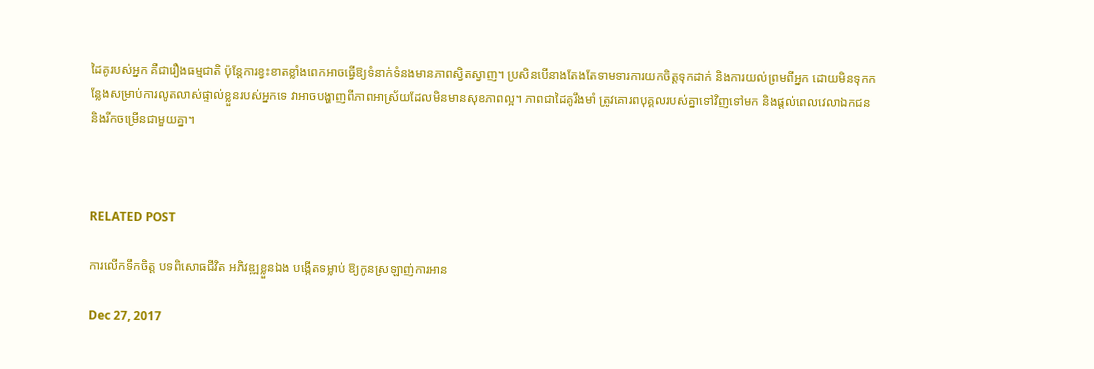ដៃគូរបស់អ្នក គឺជារឿងធម្មជាតិ ប៉ុន្តែការខ្វះខាតខ្លាំងពេកអាចធ្វើឱ្យទំនាក់ទំនងមានភាពស្វិតស្វាញ។ ប្រសិនបើនាងតែងតែទាមទារការយកចិត្តទុកដាក់ និងការយល់ព្រមពីអ្នក ដោយមិនទុកកន្លែងសម្រាប់ការលូតលាស់ផ្ទាល់ខ្លួនរបស់អ្នកទេ វាអាចបង្ហាញពីភាពអាស្រ័យដែលមិនមានសុខភាពល្អ។ ភាពជាដៃគូរឹងមាំ ត្រូវគោរពបុគ្គលរបស់គ្នាទៅវិញទៅមក និងផ្តល់ពេលវេលាឯកជន និងរីកចម្រើនជាមួយគ្នា។



RELATED POST

ការលើកទឹកចិត្ត បទពិសោធជីវិត អភិវឌ្ឍខ្លួនឯង បង្កើតទម្លាប់ ឱ្យកូនស្រឡាញ់ការអាន

Dec 27, 2017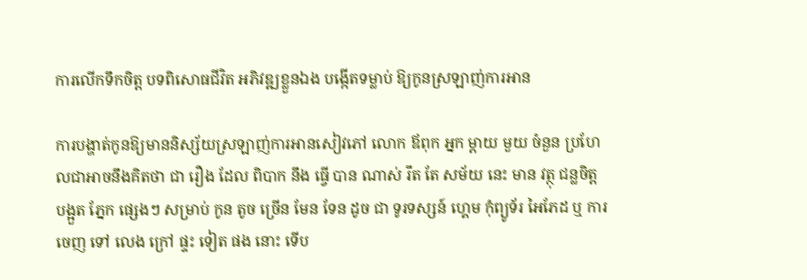ការលើកទឹកចិត្ត បទពិសោធជីវិត អភិវឌ្ឍខ្លួនឯង បង្កើតទម្លាប់ ឱ្យកូនស្រឡាញ់ការអាន

ការបង្ហាត់កូនឱ្យមាននិស្ស័យស្រឡាញ់ការអានសៀវភៅ លោក ឪពុក អ្នក ម្តាយ មួយ ចំនួន ប្រហែលជាអាចនឹងគិតថា ជា រឿង ដែល ពិបាក នឹង ធ្វើ បាន ណាស់ រឹត តែ សម័យ នេះ មាន វត្ថុ ជន្លចិត្ត បង្អួត ភ្នែក ផ្សេងៗ សម្រាប់ កូន តូច ច្រើន មែន ទែន ដូច ជា ទូរទស្សន៍ ហ្គេម កុំព្យូទ័រ អៃភែដ ឬ ការ ចេញ ទៅ លេង ក្រៅ ផ្ទះ ទៀត ផង នោះ ទើប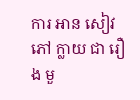ការ អាន សៀវភៅ ក្លាយ ជា រឿង មួ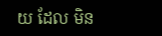យ ដែល មិន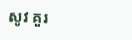សូវ គួរ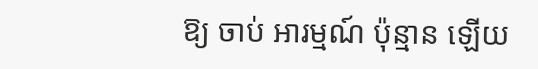ឱ្យ ចាប់ អារម្មណ៍ ប៉ុន្មាន ឡើយ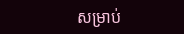សម្រាប់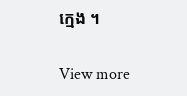ក្មេង ។

View more